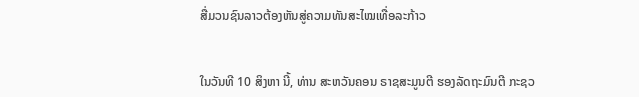ສື່ມວນຊົນລາວຕ້ອງຫັນສູ່ຄວາມທັນສະໄໝເທື່ອລະກ້າວ


ໃນວັນທີ 10 ສິງຫາ ນີ້, ທ່ານ ສະຫວັນຄອນ ຣາຊສະມູນຕີ ຮອງລັດຖະມົນຕີ ກະຊວ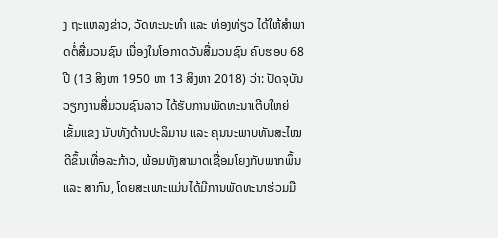ງ ຖະແຫລງຂ່າວ, ວັດທະນະທຳ ແລະ ທ່ອງທ່ຽວ ໄດ້ໃຫ້ສຳພາດຕໍ່ສື່ມວນຊົນ ເນື່ອງໃນໂອກາດວັນສື່ມວນຊົນ ຄົບຮອບ 68 ປີ (13 ສິງຫາ 1950 ຫາ 13 ສິງຫາ 2018) ວ່າ: ປັດຈຸບັນ ວຽກງານສື່ມວນຊົນລາວ ໄດ້ຮັບການພັດທະນາເຕີບໃຫຍ່ເຂັ້ມແຂງ ນັບທັງດ້ານປະລິມານ ແລະ ຄຸນນະພາບທັນສະໄໝດີຂຶ້ນເທື່ອລະກ້າວ, ພ້ອມທັງສາມາດເຊື່ອມໂຍງກັບພາກພຶ້ນ ແລະ ສາກົນ, ໂດຍສະເພາະແມ່ນໄດ້ມີການພັດທະນາຮ່ວມມື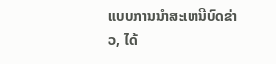ແບບການນຳສະເຫນີບົດຂ່າວ, ໄດ້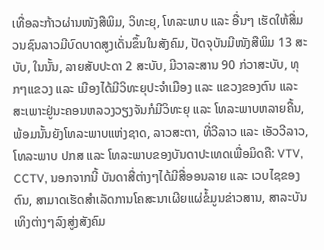ເທື່ອລະກ້າວຜ່ານໜັງສືພິມ, ວິທະຍຸ, ໂທລະພາບ ແລະ ອື່ນໆ ເຮັດໃຫ້ສື່ມວນຊົນລາວມີບົດບາດສູງເດັ່ນຂຶ້ນໃນສັງຄົມ, ປັດຈຸບັນມີໜັງສືພິມ 13 ສະບັບ, ໃນນັ້ນ, ລາຍສັບປະດາ 2 ສະບັບ, ມີວາລະສານ 90 ກ່ວາສະບັບ, ທຸກໆແຂວງ ແລະ ເມືອງໄດ້ມີວິທະຍຸປະຈຳເມືອງ ແລະ ແຂວງຂອງຕົນ ແລະ ສະເພາະຢູ່ນະຄອນຫລວງວຽງຈັນກໍມີວິທະຍຸ ແລະ ໂທລະພາບຫລາຍຄື້ນ, ພ້ອມນັ້ນຍັງໂທລະພາບແຫ່ງຊາດ, ລາວສະຕາ, ທີ່ວີລາວ ແລະ ເອັວວີລາວ, ໂທລະພາບ ປກສ ແລະ ໂທລະພາບຂອງບັນດາປະເທດເພື່ອມິດຄື: VTV, CCTV, ນອກຈາກນີ້ ບັນດາສື່ຕ່າງໆໄດ້ມີສື່ອອນລາຍ ແລະ ເວບໄຊຂອງຕົນ, ສາມາດເຮັດສຳເລັດການໂຄສະນາເຜີຍແຜ່ຂໍ້ມູນຂ່າວສານ, ສາລະບັນເທິງຕ່າງໆລົງສູ່ງສັງຄົມ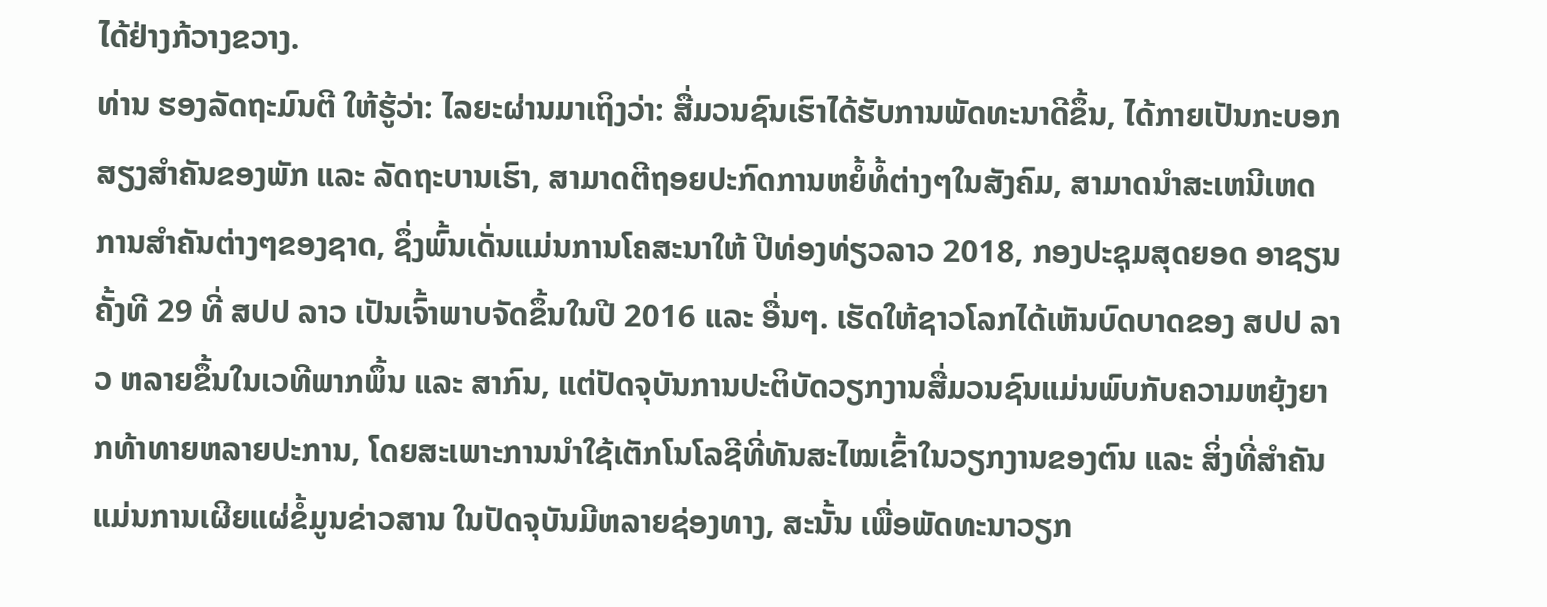ໄດ້ຢ່າງກ້ວາງຂວາງ.
ທ່ານ ຮອງລັດຖະມົນຕີ ໃຫ້ຮູ້ວ່າ: ໄລຍະຜ່ານມາເຖິງວ່າ: ສື່ມວນຊົນເຮົາໄດ້ຮັບການພັດທະນາດີຂຶ້ນ, ໄດ້ກາຍເປັນກະບອກສຽງສຳຄັນຂອງພັກ ແລະ ລັດຖະບານເຮົາ, ສາມາດຕີຖອຍປະກົດການຫຍໍ້ທໍ້ຕ່າງໆໃນສັງຄົມ, ສາມາດນຳສະເຫນີເຫດການສຳຄັນຕ່າງໆຂອງຊາດ, ຊຶ່ງພົ້ນເດັ່ນແມ່ນການໂຄສະນາໃຫ້ ປີທ່ອງທ່ຽວລາວ 2018, ກອງປະຊຸມສຸດຍອດ ອາຊຽນ ຄັ້ງທີ 29 ທີ່ ສປປ ລາວ ເປັນເຈົ້າພາບຈັດຂຶ້ນໃນປີ 2016 ແລະ ອື່ນໆ. ເຮັດໃຫ້ຊາວໂລກໄດ້ເຫັນບົດບາດຂອງ ສປປ ລາວ ຫລາຍຂຶ້ນໃນເວທີພາກພຶ້ນ ແລະ ສາກົນ, ແຕ່ປັດຈຸບັນການປະຕິບັດວຽກງານສື່ມວນຊົນແມ່ນພົບກັບຄວາມຫຍຸ້ງຍາກທ້າທາຍຫລາຍປະການ, ໂດຍສະເພາະການນຳໃຊ້ເຕັກໂນໂລຊີທີ່ທັນສະໄໝເຂົ້າໃນວຽກງານຂອງຕົນ ແລະ ສິ່ງທີ່ສຳຄັນແມ່ນການເຜີຍແຜ່ຂໍ້ມູນຂ່າວສານ ໃນປັດຈຸບັນມີຫລາຍຊ່ອງທາງ, ສະນັ້ນ ເພື່ອພັດທະນາວຽກ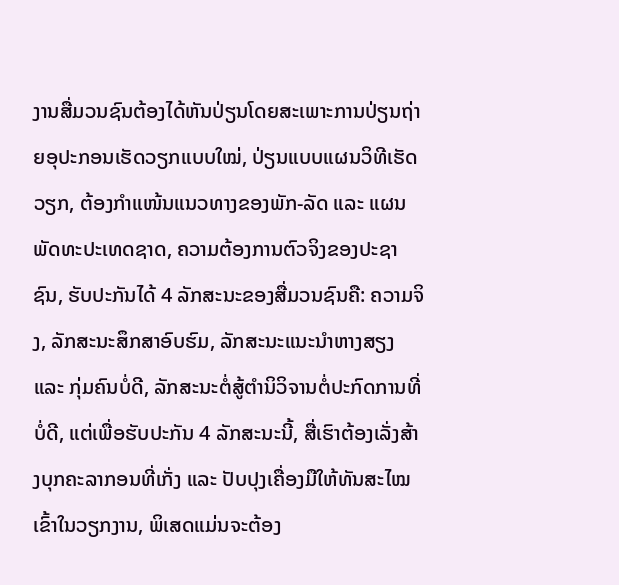ງານສື່ມວນຊົນຕ້ອງໄດ້ຫັນປ່ຽນໂດຍສະເພາະການປ່ຽນຖ່າຍອຸປະກອນເຮັດວຽກແບບໃໝ່, ປ່ຽນແບບແຜນວິທີເຮັດວຽກ, ຕ້ອງກຳແໜ້ນແນວທາງຂອງພັກ-ລັດ ແລະ ແຜນພັດທະປະເທດຊາດ, ຄວາມຕ້ອງການຕົວຈິງຂອງປະຊາຊົນ, ຮັບປະກັນໄດ້ 4 ລັກສະນະຂອງສື່ມວນຊົນຄື: ຄວາມຈິງ, ລັກສະນະສຶກສາອົບຮົມ, ລັກສະນະແນະນຳຫາງສຽງແລະ ກຸ່ມຄົນບໍ່ດີ, ລັກສະນະຕໍ່ສູ້ຕຳນິວິຈານຕໍ່ປະກົດການທີ່ບໍ່ດີ, ແຕ່ເພື່ອຮັບປະກັນ 4 ລັກສະນະນີ້, ສື່ເຮົາຕ້ອງເລັ່ງສ້າງບຸກຄະລາກອນທີ່ເກັ່ງ ແລະ ປັບປຸງເຄື່ອງມືໃຫ້ທັນສະໄໝເຂົ້າໃນວຽກງານ, ພິເສດແມ່ນຈະຕ້ອງ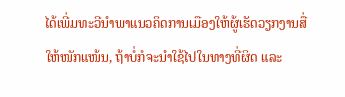ໄດ້ເພີ່ມທະວີນຳພາແນວຄິດການເມືອງໃຫ້ຜູ້ເຮັດວຽກງານສື່ໃຫ້ໜັກແໜ້ນ, ຖ້າບໍ່ກໍຈະນຳໃຊ້ໄປໃນທາງທີ່ຜິດ ແລະ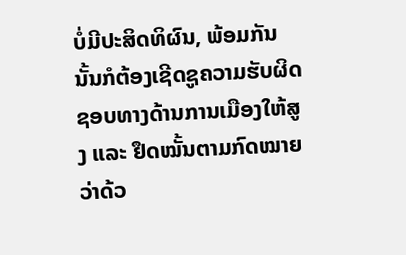ບໍ່ມີປະສິດທິຜົນ, ພ້ອມກັນນັ້ນກໍຕ້ອງເຊີດຊູຄວາມຮັບຜິດຊອບທາງດ້ານການເມືອງໃຫ້ສູງ ແລະ ຢຶດໝັ້ນຕາມກົດໝາຍວ່າດ້ວ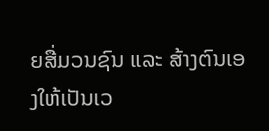ຍສື່ມວນຊົນ ແລະ ສ້າງຕົນເອງໃຫ້ເປັນເວ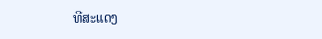ທີສະແດງ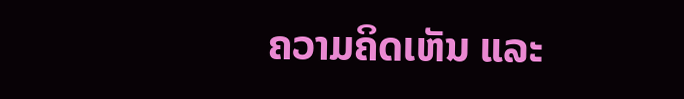ຄວາມຄິດເຫັນ ແລະ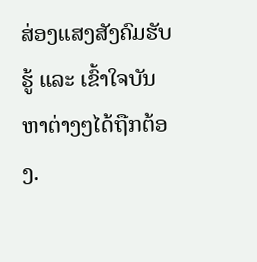ສ່ອງແສງສັງຄົມຮັບຮູ້ ແລະ ເຂົ້າໃຈບັນຫາຕ່າງໆໄດ້ຖືກຕ້ອງ.